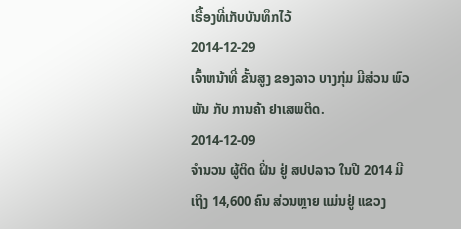ເຣື້ອງທີ່ເກັບບັນທຶກໄວ້
2014-12-29
ເຈົ້າຫນ້າທີ່ ຂັ້ນສູງ ຂອງລາວ ບາງກຸ່ມ ມີສ່ວນ ພົວພັນ ກັບ ການຄ້າ ຢາເສພຕິດ.
2014-12-09
ຈໍານວນ ຜູ້ຕິດ ຝິ່ນ ຢູ່ ສປປລາວ ໃນປີ 2014 ມີເຖິງ 14,600 ຄົນ ສ່ວນຫຼາຍ ແມ່ນຢູ່ ແຂວງ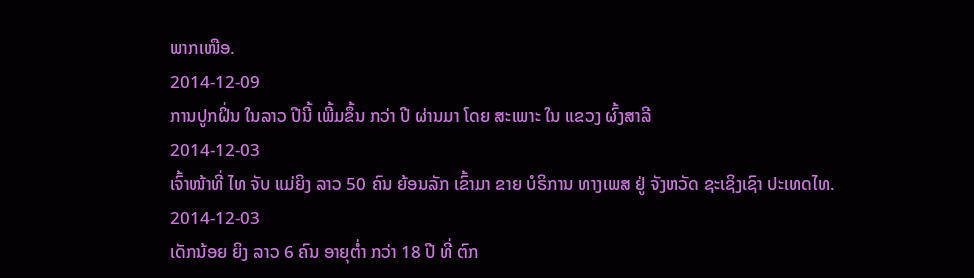ພາກເໜືອ.
2014-12-09
ການປູກຝິ່ນ ໃນລາວ ປີນີ້ ເພີ້ມຂຶ້ນ ກວ່າ ປີ ຜ່ານມາ ໂດຍ ສະເພາະ ໃນ ແຂວງ ຜົ້ງສາລີ
2014-12-03
ເຈົ້າໜ້າທີ່ ໄທ ຈັບ ແມ່ຍິງ ລາວ 50 ຄົນ ຍ້ອນລັກ ເຂົ້າມາ ຂາຍ ບໍຣິການ ທາງເພສ ຢູ່ ຈັງຫວັດ ຊະເຊິງເຊົາ ປະເທດໄທ.
2014-12-03
ເດັກນ້ອຍ ຍິງ ລາວ 6 ຄົນ ອາຍຸຕໍ່າ ກວ່າ 18 ປີ ທີ່ ຕົກ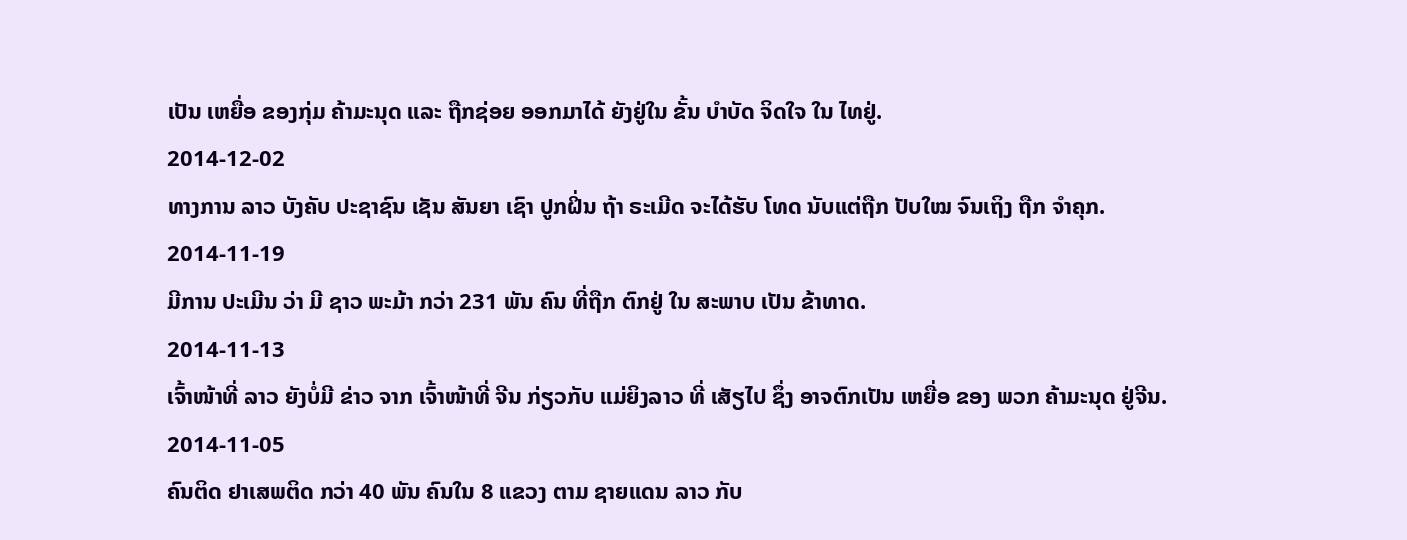ເປັນ ເຫຍື່ອ ຂອງກຸ່ມ ຄ້າມະນຸດ ແລະ ຖືກຊ່ອຍ ອອກມາໄດ້ ຍັງຢູ່ໃນ ຂັ້ນ ບຳບັດ ຈິດໃຈ ໃນ ໄທຢູ່.
2014-12-02
ທາງການ ລາວ ບັງຄັບ ປະຊາຊົນ ເຊັນ ສັນຍາ ເຊົາ ປູກຝິ່ນ ຖ້າ ຣະເມີດ ຈະໄດ້ຮັບ ໂທດ ນັບແຕ່ຖືກ ປັບໃໝ ຈົນເຖິງ ຖືກ ຈຳຄຸກ.
2014-11-19
ມີການ ປະເມີນ ວ່າ ມີ ຊາວ ພະມ້າ ກວ່າ 231 ພັນ ຄົນ ທີ່ຖືກ ຕົກຢູ່ ໃນ ສະພາບ ເປັນ ຂ້າທາດ.
2014-11-13
ເຈົ້າໜ້າທີ່ ລາວ ຍັງບໍ່ມີ ຂ່າວ ຈາກ ເຈົ້າໜ້າທີ່ ຈີນ ກ່ຽວກັບ ແມ່ຍິງລາວ ທີ່ ເສັຽໄປ ຊຶ່ງ ອາຈຕົກເປັນ ເຫຍື່ອ ຂອງ ພວກ ຄ້າມະນຸດ ຢູ່ຈີນ.
2014-11-05
ຄົນຕິດ ຢາເສພຕິດ ກວ່າ 40 ພັນ ຄົນໃນ 8 ແຂວງ ຕາມ ຊາຍແດນ ລາວ ກັບ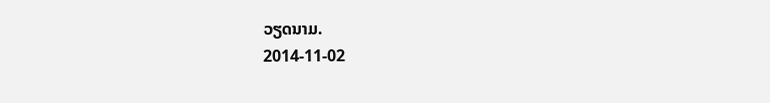ວຽດນາມ.
2014-11-02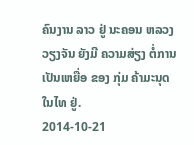ຄົນງານ ລາວ ຢູ່ ນະຄອນ ຫລວງ ວຽງຈັນ ຍັງມີ ຄວາມສ່ຽງ ຕໍ່ການ ເປັນເຫຍື່ອ ຂອງ ກຸ່ມ ຄ້າມະນຸດ ໃນໄທ ຢູ່.
2014-10-21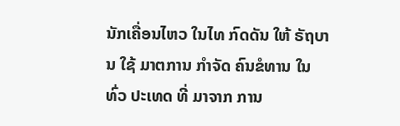ນັກເຄື່ອນໄຫວ ໃນໄທ ກົດດັນ ໃຫ້ ຣັຖບານ ໃຊ້ ມາຕການ ກໍາຈັດ ຄົນຂໍທານ ໃນ ທົ່ວ ປະເທດ ທີ່ ມາຈາກ ການ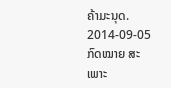ຄ້າມະນຸດ.
2014-09-05
ກົດໝາຍ ສະເພາະ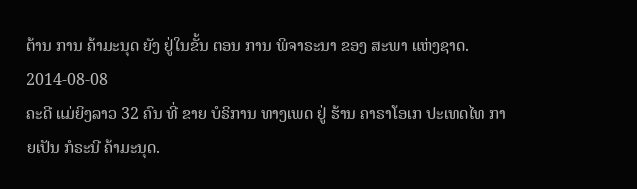ຕ້ານ ການ ຄ້າມະນຸດ ຍັງ ຢູ່ໃນຂັ້ນ ຕອນ ການ ພິຈາຣະນາ ຂອງ ສະພາ ແຫ່ງຊາດ.
2014-08-08
ຄະດີ ແມ່ຍິງລາວ 32 ຄົນ ທີ່ ຂາຍ ບໍຣິການ ທາງເພດ ຢູ່ ຮ້ານ ຄາຣາໂອເກ ປະເທດໄທ ກາຍເປັນ ກໍຣະນີ ຄ້າມະນຸດ.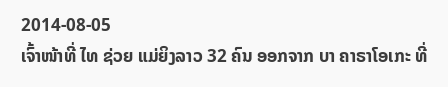2014-08-05
ເຈົ້າໜ້າທີ່ ໄທ ຊ່ວຍ ແມ່ຍິງລາວ 32 ຄົນ ອອກຈາກ ບາ ຄາຣາໂອເກະ ທີ່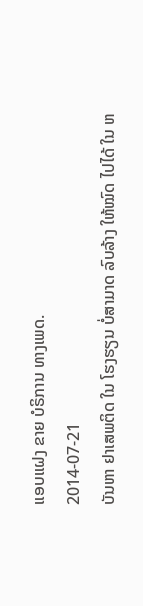ແອບແຝງ ຂາຍ ບໍຣິການ ທາງເພດ.
2014-07-21
ບັນຫາ ຢາເສພຕິດ ໃນ ໂຮງຮຽນ ບໍ່ສາມາດ ລົບລ້າງ ໃຫ້ໝົດ ໄປໄດ້ ໃນ ຫ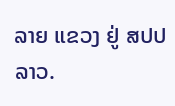ລາຍ ແຂວງ ຢູ່ ສປປ ລາວ.